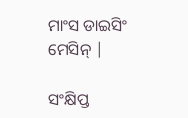ମାଂସ ଡାଇସିଂ ମେସିନ୍ |

ସଂକ୍ଷିପ୍ତ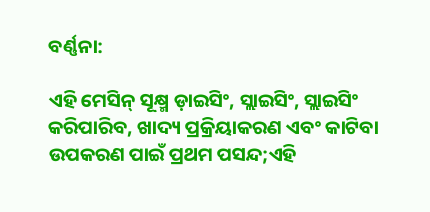ବର୍ଣ୍ଣନା:

ଏହି ମେସିନ୍ ସୂକ୍ଷ୍ମ ଡ଼ାଇସିଂ, ସ୍ଲାଇସିଂ, ସ୍ଲାଇସିଂ କରିପାରିବ, ଖାଦ୍ୟ ପ୍ରକ୍ରିୟାକରଣ ଏବଂ କାଟିବା ଉପକରଣ ପାଇଁ ପ୍ରଥମ ପସନ୍ଦ;ଏହି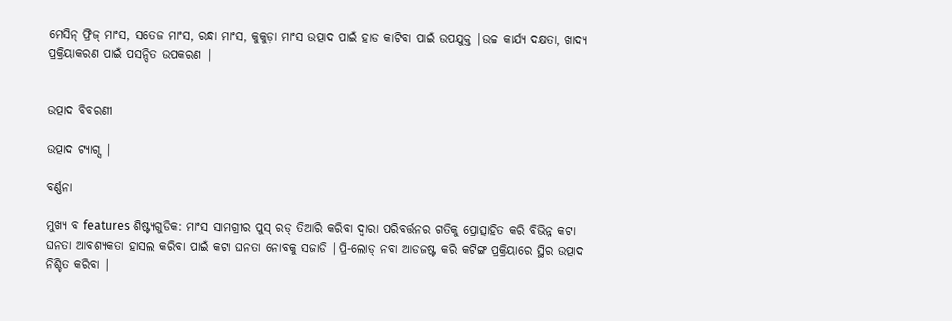ମେସିନ୍ ଫ୍ରିଜ୍ ମାଂସ, ସତେଜ ମାଂସ, ରନ୍ଧା ମାଂସ, କୁକୁଡ଼ା ମାଂସ ଉତ୍ପାଦ ପାଇଁ ହାଡ କାଟିବା ପାଇଁ ଉପଯୁକ୍ତ |ଉଚ୍ଚ କାର୍ଯ୍ୟ ଦକ୍ଷତା, ଖାଦ୍ୟ ପ୍ରକ୍ରିୟାକରଣ ପାଇଁ ପସନ୍ଦିତ ଉପକରଣ |


ଉତ୍ପାଦ ବିବରଣୀ

ଉତ୍ପାଦ ଟ୍ୟାଗ୍ସ |

ବର୍ଣ୍ଣନା

ମୁଖ୍ୟ ବ features ଶିଷ୍ଟ୍ୟଗୁଡିକ: ମାଂସ ସାମଗ୍ରୀର ପୁସ୍ ରଡ୍ ତିଆରି କରିବା ଦ୍ୱାରା ପରିବର୍ତ୍ତନର ଗତିକୁ ପ୍ରୋତ୍ସାହିତ କରି ବିଭିନ୍ନ କଟା ଘନତା ଆବଶ୍ୟକତା ହାସଲ କରିବା ପାଇଁ କଟା ଘନତା ନୋବକୁ ସଜାଡି |ପ୍ରି-ଲୋଡ୍ ନବା ଆଡଜଷ୍ଟ କରି କଟିଙ୍ଗ ପ୍ରକ୍ରିୟାରେ ସ୍ଥିର ଉତ୍ପାଦ ନିଶ୍ଚିତ କରିବା |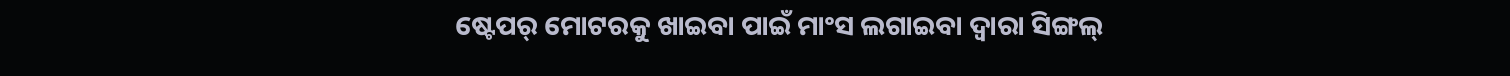ଷ୍ଟେପର୍ ମୋଟରକୁ ଖାଇବା ପାଇଁ ମାଂସ ଲଗାଇବା ଦ୍ୱାରା ସିଙ୍ଗଲ୍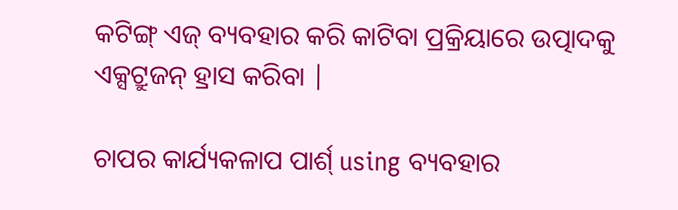କଟିଙ୍ଗ୍ ଏଜ୍ ବ୍ୟବହାର କରି କାଟିବା ପ୍ରକ୍ରିୟାରେ ଉତ୍ପାଦକୁ ଏକ୍ସଟ୍ରୁଜନ୍ ହ୍ରାସ କରିବା |

ଚାପର କାର୍ଯ୍ୟକଳାପ ପାର୍ଶ୍ using ବ୍ୟବହାର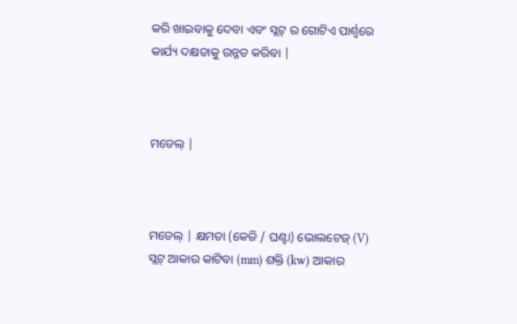କରି ଖାଇବାକୁ ଦେବା ଏବଂ ସ୍ଲଟ୍ ର ଗୋଟିଏ ପାର୍ଶ୍ୱରେ କାର୍ଯ୍ୟ ଦକ୍ଷତାକୁ ଉନ୍ନତ କରିବା |



ମଡେଲ୍ |



ମଡେଲ୍ | କ୍ଷମତା (କେଜି / ଘଣ୍ଟା) ଭୋଲଟେଜ୍ (V) ସ୍ଲଟ୍ ଆକାର କାଟିବା (mm) ଶକ୍ତି (kw) ଆକାର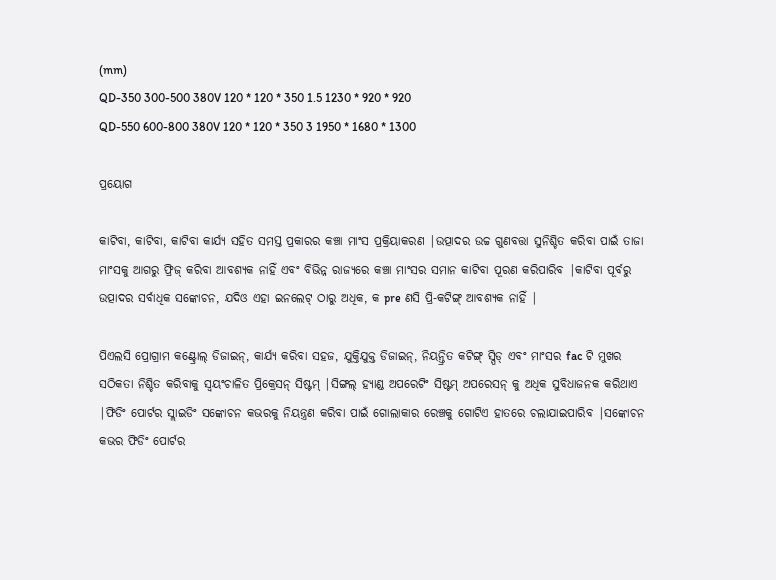(mm)
QD-350 300-500 380V 120 * 120 * 350 1.5 1230 * 920 * 920
QD-550 600-800 380V 120 * 120 * 350 3 1950 * 1680 * 1300

ପ୍ରୟୋଗ

କାଟିବା, କାଟିବା, କାଟିବା କାର୍ଯ୍ୟ ସହିତ ସମସ୍ତ ପ୍ରକାରର କଞ୍ଚା ମାଂସ ପ୍ରକ୍ରିୟାକରଣ |ଉତ୍ପାଦର ଉଚ୍ଚ ଗୁଣବତ୍ତା ସୁନିଶ୍ଚିତ କରିବା ପାଇଁ ତାଜା ମାଂସକୁ ଆଗରୁ ଫ୍ରିଜ୍ କରିବା ଆବଶ୍ୟକ ନାହିଁ ଏବଂ ବିଭିନ୍ନ ରାଜ୍ୟରେ କଞ୍ଚା ମାଂସର ସମାନ କାଟିବା ପୂରଣ କରିପାରିବ |କାଟିବା ପୂର୍ବରୁ ଉତ୍ପାଦର ସର୍ବାଧିକ ସଙ୍କୋଚନ, ଯଦିଓ ଏହା ଇନଲେଟ୍ ଠାରୁ ଅଧିକ, କ pre ଣସି ପ୍ରି-କଟିଙ୍ଗ୍ ଆବଶ୍ୟକ ନାହିଁ |

ପିଏଲସି ପ୍ରୋଗ୍ରାମ କଣ୍ଟ୍ରୋଲ୍ ଡିଜାଇନ୍, କାର୍ଯ୍ୟ କରିବା ସହଜ, ଯୁକ୍ତିଯୁକ୍ତ ଡିଜାଇନ୍, ନିୟନ୍ତ୍ରିତ କଟିଙ୍ଗ୍ ସ୍ପିଡ୍ ଏବଂ ମାଂସର fac ଟି ମୁଖର ସଠିକତା ନିଶ୍ଚିତ କରିବାକୁ ସ୍ୱୟଂଚାଳିତ ପ୍ରିକ୍ରେସନ୍ ସିଷ୍ଟମ୍ |ସିଙ୍ଗଲ୍ ହ୍ୟାଣ୍ଡ ଅପରେଟିଂ ସିଷ୍ଟମ୍ ଅପରେସନ୍ କୁ ଅଧିକ ସୁବିଧାଜନକ କରିଥାଏ |ଫିଡିଂ ପୋର୍ଟର ସ୍ଲାଇଡିଂ ସଙ୍କୋଚନ କଭରକୁ ନିୟନ୍ତ୍ରଣ କରିବା ପାଇଁ ଗୋଲାକାର ରେଞ୍ଚକୁ ଗୋଟିଏ ହାତରେ ଚଲାଯାଇପାରିବ |ସଙ୍କୋଚନ କଭର ଫିଡିଂ ପୋର୍ଟର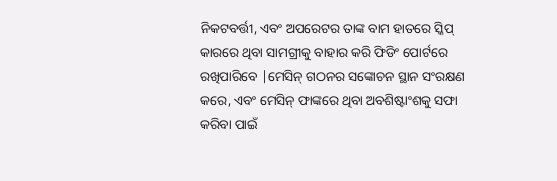ନିକଟବର୍ତ୍ତୀ, ଏବଂ ଅପରେଟର ତାଙ୍କ ବାମ ହାତରେ ସ୍କିପ୍ କାରରେ ଥିବା ସାମଗ୍ରୀକୁ ବାହାର କରି ଫିଡିଂ ପୋର୍ଟରେ ରଖିପାରିବେ |ମେସିନ୍ ଗଠନର ସଙ୍କୋଚନ ସ୍ଥାନ ସଂରକ୍ଷଣ କରେ, ଏବଂ ମେସିନ୍ ଫାଙ୍କରେ ଥିବା ଅବଶିଷ୍ଟାଂଶକୁ ସଫା କରିବା ପାଇଁ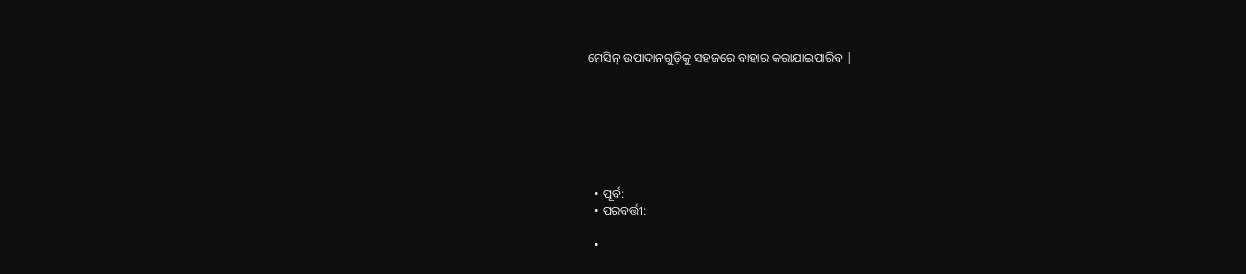ମେସିନ୍ ଉପାଦାନଗୁଡ଼ିକୁ ସହଜରେ ବାହାର କରାଯାଇପାରିବ |







  • ପୂର୍ବ:
  • ପରବର୍ତ୍ତୀ:

  •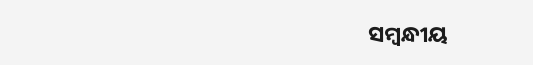ସମ୍ବନ୍ଧୀୟ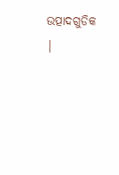ଉତ୍ପାଦଗୁଡିକ |